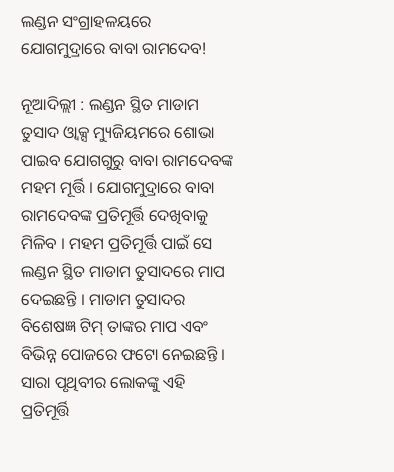ଲଣ୍ଡନ ସଂଗ୍ରାହଳୟରେ ଯୋଗମୁଦ୍ରାରେ ବାବା ରାମଦେବ!

ନୂଆଦିଲ୍ଲୀ : ଲଣ୍ଡନ ସ୍ଥିତ ମାଡାମ ତୁସାଦ ଓ୍ଵାକ୍ସ ମ୍ୟୁଜିୟମରେ ଶୋଭା ପାଇବ ଯୋଗଗୁରୁ ବାବା ରାମଦେବଙ୍କ ମହମ ମୂର୍ତ୍ତି । ଯୋଗମୁଦ୍ରାରେ ବାବା ରାମଦେବଙ୍କ ପ୍ରତିମୂର୍ତ୍ତି ଦେଖିବାକୁ ମିଳିବ । ମହମ ପ୍ରତିମୂର୍ତ୍ତି ପାଇଁ ସେ ଲଣ୍ଡନ ସ୍ଥିତ ମାଡାମ ତୁସାଦରେ ମାପ ଦେଇଛନ୍ତି । ମାଡାମ ତୁସାଦର ବିଶେଷଜ୍ଞ ଟିମ୍ ତାଙ୍କର ମାପ ଏବଂ ବିଭିନ୍ନ ପୋଜରେ ଫଟୋ ନେଇଛନ୍ତି । ସାରା ପୃଥିବୀର ଲୋକଙ୍କୁ ଏହି ପ୍ରତିମୂର୍ତ୍ତି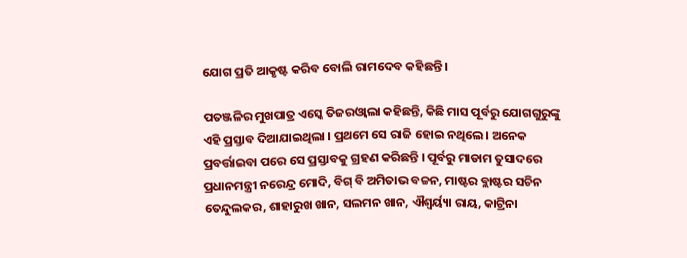ଯୋଗ ପ୍ରତି ଆକୃଷ୍ଟ କରିବ ବୋଲି ରାମଦେବ କହିଛନ୍ତି ।

ପତଞ୍ଜଳିର ମୁଖପାତ୍ର ଏସ୍କେ ତିଜରଓ୍ଵାଲା କହିଛନ୍ତି, କିଛି ମାସ ପୂର୍ବରୁ ଯୋଗଗୁରୁଙ୍କୁ ଏହି ପ୍ରସ୍ତାବ ଦିଆଯାଇଥିଲା । ପ୍ରଥମେ ସେ ରାଜି ହୋଇ ନଥିଲେ । ଅନେକ ପ୍ରବର୍ତ୍ତାଇବା ପରେ ସେ ପ୍ରସ୍ତାବକୁ ଗ୍ରହଣ କରିଛନ୍ତି । ପୂର୍ବରୁ ମାଡାମ ତୁସାଦରେ ପ୍ରଧାନମନ୍ତ୍ରୀ ନରେନ୍ଦ୍ର ମୋଦି, ବିଗ୍ ବି ଅମିତାଭ ବଚ୍ଚନ, ମାଷ୍ଟର ବ୍ଲାଷ୍ଟର ସଚିନ ତେନ୍ଦୁଲକର, ଶାହାରୁଖ ଖାନ, ସଲମନ ଖାନ, ଐଶ୍ୱର୍ୟ୍ୟା ରାୟ, କାଟ୍ରିନା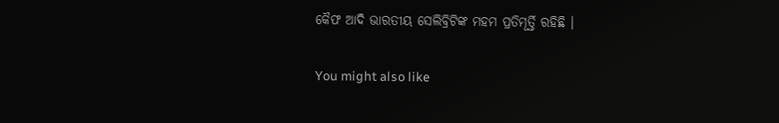କୈଫ ଆଦି ଭାରତୀୟ ସେଲିବ୍ରିଟିଙ୍କ ମହମ ପ୍ରତିମୂର୍ତ୍ତି ରହିଛି ।

You might also like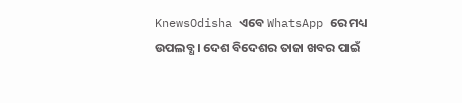KnewsOdisha ଏବେ WhatsApp ରେ ମଧ୍ୟ ଉପଲବ୍ଧ । ଦେଶ ବିଦେଶର ତାଜା ଖବର ପାଇଁ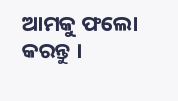ଆମକୁ ଫଲୋ କରନ୍ତୁ ।